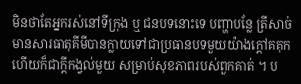មិនថាតែអ្នករស់នៅទីក្រុង ឬ ជនបទនោះទេ បញ្ហាបន្លែ ត្រីសាច់មានសារធាតុគីមីបានក្លាយទៅជាប្រធានបទមួយយ៉ាងក្តៅគគុក ហើយក៏ជាក្តីកង្វល់មួយ សម្រាប់សុខភាពរបស់ពួកគាត់ ។ ប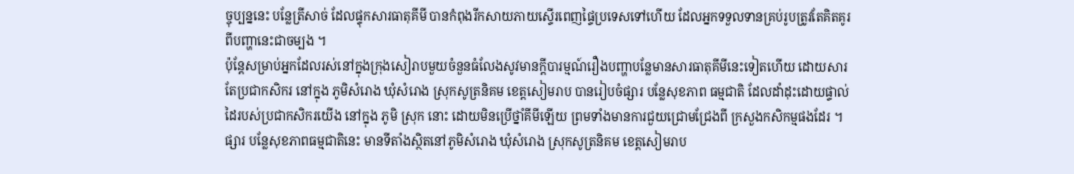ច្ចុប្បន្ននេះ បន្លែត្រីសាច់ ដែលផ្ទុកសារធាតុគីមី បានកំពុងរីកសាយភាយស្ទើរពេញផ្ទៃប្រទេសទៅហើយ ដែលអ្នកទទួលទានគ្រប់រូបត្រូវតែគិតគូរពីបញ្ហានេះជាចម្បង ។
ប៉ុន្តែសម្រាប់អ្នកដែលរស់នៅក្នុងក្រុងសៀរាបមួយចំនួនធំលែងសូវមានក្តីបារម្មណ៍រឿងបញ្ហាបន្លែមានសារធាតុគីមីនេះទៀតហើយ ដោយសារតែប្រជាកសិករ នៅក្នុង ភូមិសំរោង ឃុំសំរោង ស្រុកសូត្រនិគម ខេត្តសៀមរាប បានរៀបចំផ្សារ បន្លែសុខភាព ធម្មជាតិ ដែលដាំដុះដោយផ្ទាល់ដៃរបស់ប្រជាកសិករយើង នៅក្នុង ភូមិ ស្រុក នោះ ដោយមិនប្រើថ្នាំគីមីឡើយ ព្រមទាំងមានការជួយជ្រោមជ្រែងពី ក្រសួងកសិកម្មផងដែរ ។
ផ្សារ បន្លែសុខភាពធម្មជាតិនេះ មានទីតាំងស្ថិតនៅភូមិសំរោង ឃុំសំរោង ស្រុកសូត្រនិគម ខេត្តសៀមរាប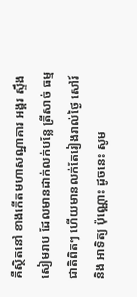គឺស្ថិតនៅ ខាងកើតមហាសណ្ឋាគារ អង្គរ ស្ទឹងសៀមរាប ដែលមានដាក់លក់បន្លែ ត្រីសាច់ ធម្មជាតិពិតៗ ហើយមានលក់តែរៀងរាល់ថ្ងៃ សៅរ៍ និង អាទិត្យ ប៉ុណ្ណោះ ដូចនេះ សូម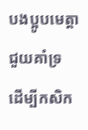បងប្អូបមេត្តាជួយគាំទ្រ ដើម្បីកសិក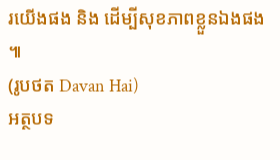រយើងផង និង ដើម្បីសុខភាពខ្លួនឯងផង ៕
(រូបថត Davan Hai)
អត្ថបទ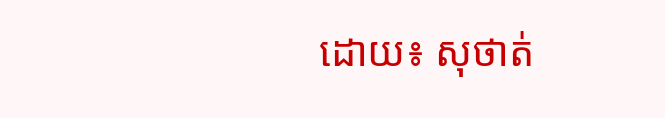ដោយ៖ សុថាត់